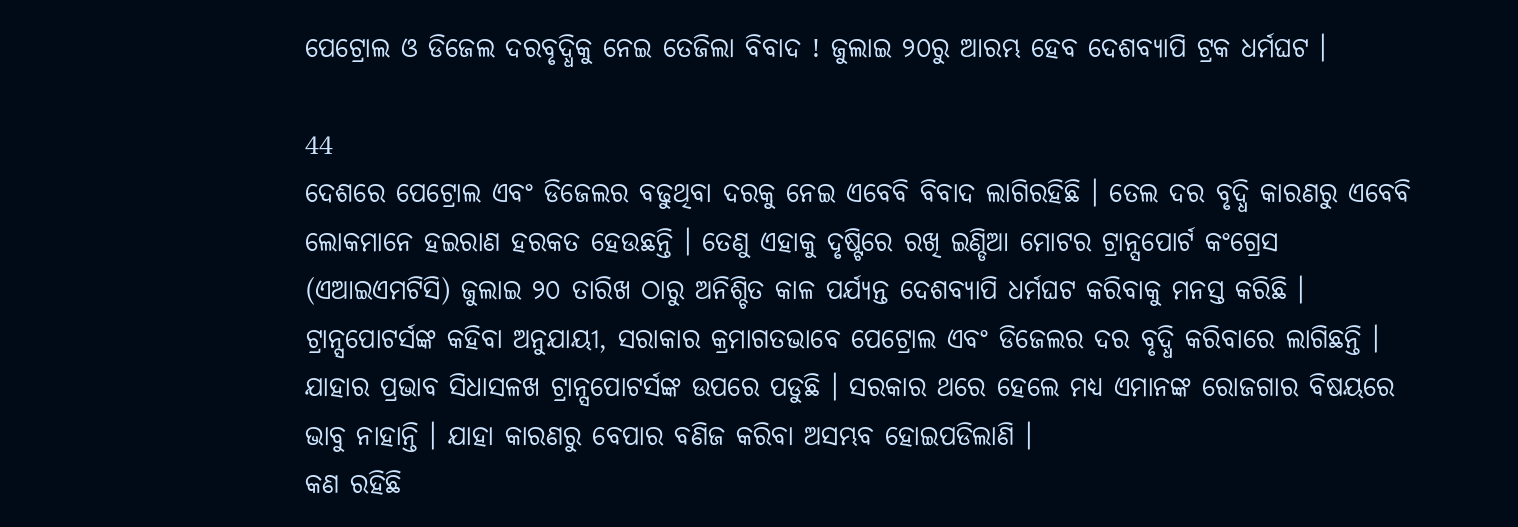ପେଟ୍ରୋଲ ଓ ଡିଜେଲ ଦରବୃଦ୍ଧିକୁ ନେଇ ତେଜିଲା ବିବାଦ ! ଜୁଲାଇ ୨୦ରୁ ଆରମ୍ଭ ହେବ ଦେଶବ୍ୟାପି ଟ୍ରକ ଧର୍ମଘଟ ।

44
ଦେଶରେ ପେଟ୍ରୋଲ ଏବଂ ଡିଜେଲର ବଢୁଥିବା ଦରକୁ ନେଇ ଏବେବି ବିବାଦ ଲାଗିରହିଛି । ତେଲ ଦର ବୃଦ୍ଧି କାରଣରୁ ଏବେବି ଲୋକମାନେ ହଇରାଣ ହରକତ ହେଉଛନ୍ତି । ତେଣୁ ଏହାକୁ ଦୃଷ୍ଟିରେ ରଖି ଇଣ୍ଡିଆ ମୋଟର ଟ୍ରାନ୍ସପୋର୍ଟ କଂଗ୍ରେସ (ଏଆଇଏମଟିସି) ଜୁଲାଇ ୨୦ ତାରିଖ ଠାରୁ ଅନିଶ୍ଚିତ କାଳ ପର୍ଯ୍ୟନ୍ତ ଦେଶବ୍ୟାପି ଧର୍ମଘଟ କରିବାକୁ ମନସ୍ତ କରିଛି ।
ଟ୍ରାନ୍ସପୋଟର୍ସଙ୍କ କହିବା ଅନୁଯାୟୀ, ସରାକାର କ୍ରମାଗତଭାବେ ପେଟ୍ରୋଲ ଏବଂ ଡିଜେଲର ଦର ବୃଦ୍ଧି କରିବାରେ ଲାଗିଛନ୍ତି । ଯାହାର ପ୍ରଭାବ ସିଧାସଳଖ ଟ୍ରାନ୍ସପୋଟର୍ସଙ୍କ ଉପରେ ପଡୁଛି । ସରକାର ଥରେ ହେଲେ ମଧ୍ୟ ଏମାନଙ୍କ ରୋଜଗାର ବିଷୟରେ ଭାବୁ ନାହାନ୍ତି । ଯାହା କାରଣରୁ ବେପାର ବଣିଜ କରିବା ଅସମ୍ଭବ ହୋଇପଡିଲାଣି ।
କଣ ରହିଛି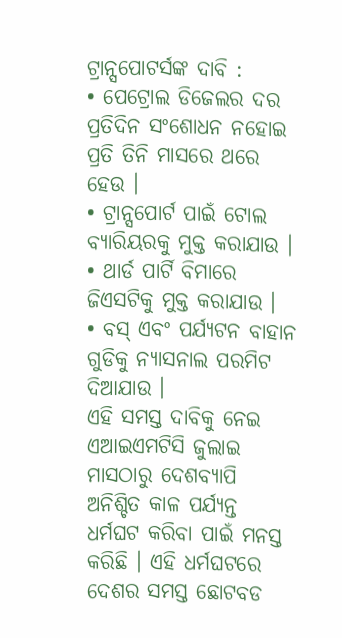ଟ୍ରାନ୍ସପୋଟର୍ସଙ୍କ ଦାବି :
• ପେଟ୍ରୋଲ ଡିଜେଲର ଦର ପ୍ରତିଦିନ ସଂଶୋଧନ ନହୋଇ ପ୍ରତି ତିନି ମାସରେ ଥରେ ହେଉ ।
• ଟ୍ରାନ୍ସପୋର୍ଟ ପାଇଁ ଟୋଲ ବ୍ୟାରିୟରକୁ ମୁକ୍ତ କରାଯାଉ ।
• ଥାର୍ଡ ପାର୍ଟି ବିମାରେ ଜିଏସଟିକୁ ମୁକ୍ତ କରାଯାଉ ।
• ବସ୍ ଏବଂ ପର୍ଯ୍ୟଟନ ବାହାନ ଗୁଡିକୁ ନ୍ୟାସନାଲ ପରମିଟ ଦିଆଯାଉ ।
ଏହି ସମସ୍ତ ଦାବିକୁ ନେଇ ଏଆଇଏମଟିସି ଜୁଲାଇ ମାସଠାରୁ ଦେଶବ୍ୟାପି ଅନିଶ୍ଚିତ କାଳ ପର୍ଯ୍ୟନ୍ତ ଧର୍ମଘଟ କରିବା ପାଇଁ ମନସ୍ତ କରିଛି । ଏହି ଧର୍ମଘଟରେ ଦେଶର ସମସ୍ତ ଛୋଟବଡ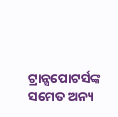ଟ୍ରାନ୍ସପୋଟର୍ସଙ୍କ ସମେତ ଅନ୍ୟ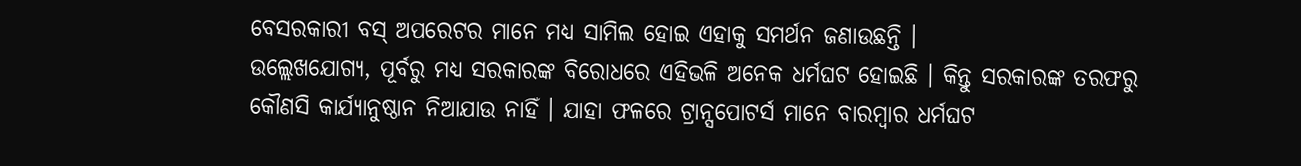ବେସରକାରୀ ବସ୍ ଅପରେଟର ମାନେ ମଧ୍ୟ ସାମିଲ ହୋଇ ଏହାକୁ ସମର୍ଥନ ଜଣାଉଛନ୍ତି ।
ଉଲ୍ଲେଖଯୋଗ୍ୟ, ପୂର୍ବରୁ ମଧ୍ୟ ସରକାରଙ୍କ ବିରୋଧରେ ଏହିଭଳି ଅନେକ ଧର୍ମଘଟ ହୋଇଛି । କିନ୍ତୁ ସରକାରଙ୍କ ତରଫରୁ କୌଣସି କାର୍ଯ୍ୟାନୁଷ୍ଠାନ ନିଆଯାଉ ନାହିଁ । ଯାହା ଫଳରେ ଟ୍ରାନ୍ସପୋଟର୍ସ ମାନେ ବାରମ୍ବାର ଧର୍ମଘଟ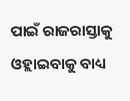ପାଇଁ ରାଜରାସ୍ତାକୁ ଓହ୍ଲାଇବାକୁ ବାଧ୍ୟ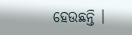ହେଉଛନ୍ତି ।